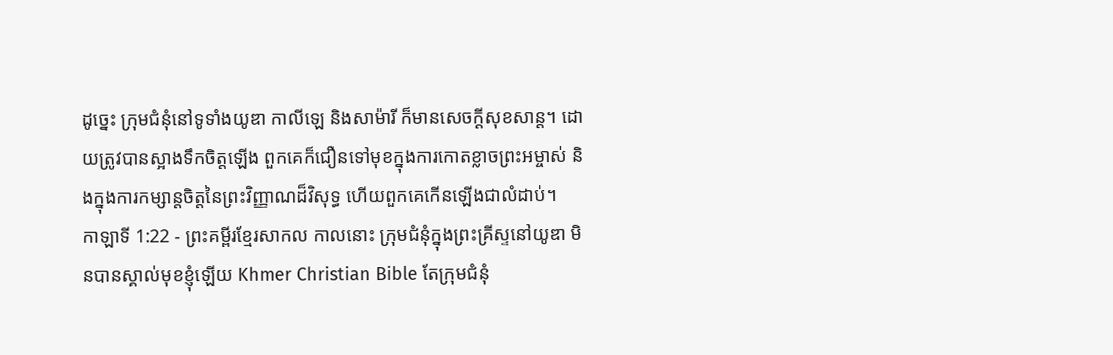ដូច្នេះ ក្រុមជំនុំនៅទូទាំងយូឌា កាលីឡេ និងសាម៉ារី ក៏មានសេចក្ដីសុខសាន្ត។ ដោយត្រូវបានស្អាងទឹកចិត្តឡើង ពួកគេក៏ជឿនទៅមុខក្នុងការកោតខ្លាចព្រះអម្ចាស់ និងក្នុងការកម្សាន្តចិត្តនៃព្រះវិញ្ញាណដ៏វិសុទ្ធ ហើយពួកគេកើនឡើងជាលំដាប់។
កាឡាទី 1:22 - ព្រះគម្ពីរខ្មែរសាកល កាលនោះ ក្រុមជំនុំក្នុងព្រះគ្រីស្ទនៅយូឌា មិនបានស្គាល់មុខខ្ញុំឡើយ Khmer Christian Bible តែក្រុមជំនុំ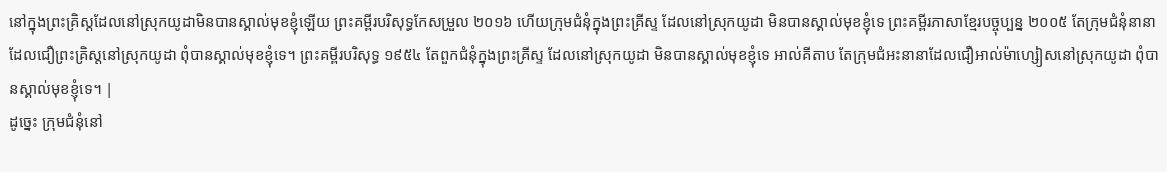នៅក្នុងព្រះគ្រិស្ដដែលនៅស្រុកយូដាមិនបានស្គាល់មុខខ្ញុំឡើយ ព្រះគម្ពីរបរិសុទ្ធកែសម្រួល ២០១៦ ហើយក្រុមជំនុំក្នុងព្រះគ្រីស្ទ ដែលនៅស្រុកយូដា មិនបានស្គាល់មុខខ្ញុំទេ ព្រះគម្ពីរភាសាខ្មែរបច្ចុប្បន្ន ២០០៥ តែក្រុមជំនុំនានាដែលជឿព្រះគ្រិស្តនៅស្រុកយូដា ពុំបានស្គាល់មុខខ្ញុំទេ។ ព្រះគម្ពីរបរិសុទ្ធ ១៩៥៤ តែពួកជំនុំក្នុងព្រះគ្រីស្ទ ដែលនៅស្រុកយូដា មិនបានស្គាល់មុខខ្ញុំទេ អាល់គីតាប តែក្រុមជំអះនានាដែលជឿអាល់ម៉ាហ្សៀសនៅស្រុកយូដា ពុំបានស្គាល់មុខខ្ញុំទេ។ |
ដូច្នេះ ក្រុមជំនុំនៅ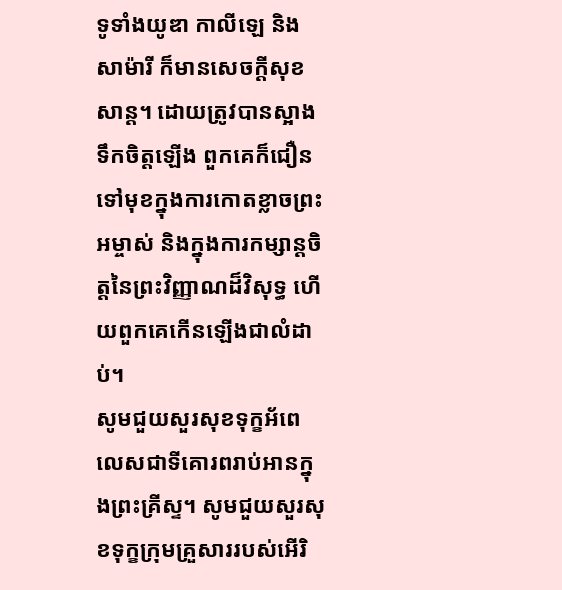ទូទាំងយូឌា កាលីឡេ និងសាម៉ារី ក៏មានសេចក្ដីសុខសាន្ត។ ដោយត្រូវបានស្អាងទឹកចិត្តឡើង ពួកគេក៏ជឿនទៅមុខក្នុងការកោតខ្លាចព្រះអម្ចាស់ និងក្នុងការកម្សាន្តចិត្តនៃព្រះវិញ្ញាណដ៏វិសុទ្ធ ហើយពួកគេកើនឡើងជាលំដាប់។
សូមជួយសួរសុខទុក្ខអ័ពេលេសជាទីគោរពរាប់អានក្នុងព្រះគ្រីស្ទ។ សូមជួយសួរសុខទុក្ខក្រុមគ្រួសាររបស់អើរិ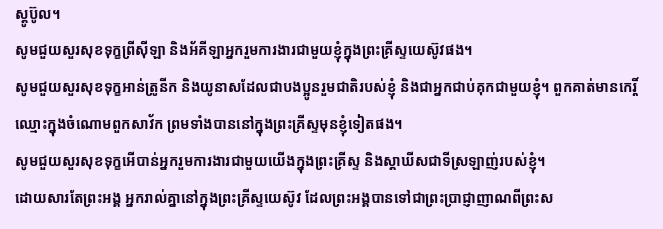ស្តូប៊ូល។
សូមជួយសួរសុខទុក្ខព្រីស៊ីឡា និងអ័គីឡាអ្នករួមការងារជាមួយខ្ញុំក្នុងព្រះគ្រីស្ទយេស៊ូវផង។
សូមជួយសួរសុខទុក្ខអាន់ត្រូនីក និងយូនាសដែលជាបងប្អូនរួមជាតិរបស់ខ្ញុំ និងជាអ្នកជាប់គុកជាមួយខ្ញុំ។ ពួកគាត់មានកេរ្តិ៍ឈ្មោះក្នុងចំណោមពួកសាវ័ក ព្រមទាំងបាននៅក្នុងព្រះគ្រីស្ទមុនខ្ញុំទៀតផង។
សូមជួយសួរសុខទុក្ខអើបាន់អ្នករួមការងារជាមួយយើងក្នុងព្រះគ្រីស្ទ និងស្តាឃីសជាទីស្រឡាញ់របស់ខ្ញុំ។
ដោយសារតែព្រះអង្គ អ្នករាល់គ្នានៅក្នុងព្រះគ្រីស្ទយេស៊ូវ ដែលព្រះអង្គបានទៅជាព្រះប្រាជ្ញាញាណពីព្រះស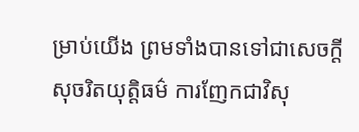ម្រាប់យើង ព្រមទាំងបានទៅជាសេចក្ដីសុចរិតយុត្តិធម៌ ការញែកជាវិសុ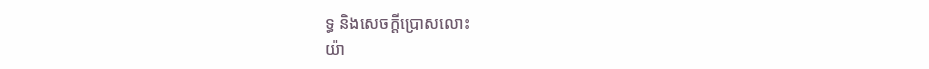ទ្ធ និងសេចក្ដីប្រោសលោះ
យ៉ា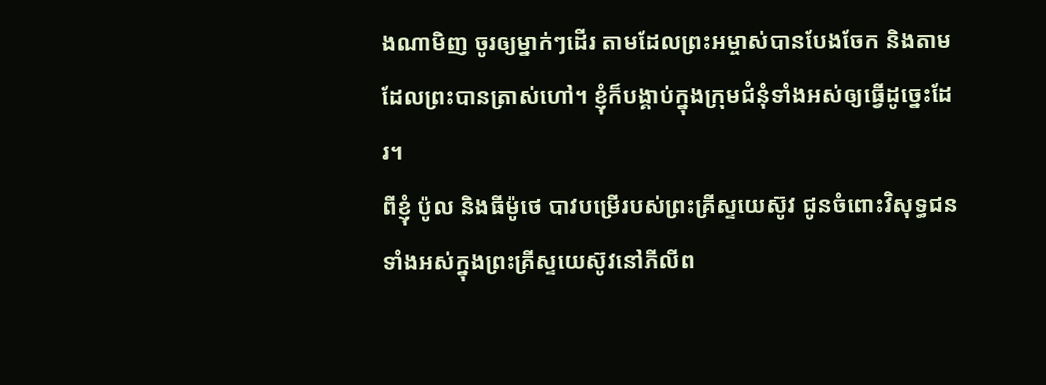ងណាមិញ ចូរឲ្យម្នាក់ៗដើរ តាមដែលព្រះអម្ចាស់បានបែងចែក និងតាមដែលព្រះបានត្រាស់ហៅ។ ខ្ញុំក៏បង្គាប់ក្នុងក្រុមជំនុំទាំងអស់ឲ្យធ្វើដូច្នេះដែរ។
ពីខ្ញុំ ប៉ូល និងធីម៉ូថេ បាវបម្រើរបស់ព្រះគ្រីស្ទយេស៊ូវ ជូនចំពោះវិសុទ្ធជនទាំងអស់ក្នុងព្រះគ្រីស្ទយេស៊ូវនៅភីលីព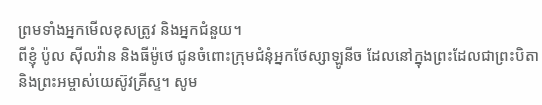ព្រមទាំងអ្នកមើលខុសត្រូវ និងអ្នកជំនួយ។
ពីខ្ញុំ ប៉ូល ស៊ីលវ៉ាន និងធីម៉ូថេ ជូនចំពោះក្រុមជំនុំអ្នកថែស្សាឡូនីច ដែលនៅក្នុងព្រះដែលជាព្រះបិតា និងព្រះអម្ចាស់យេស៊ូវគ្រីស្ទ។ សូម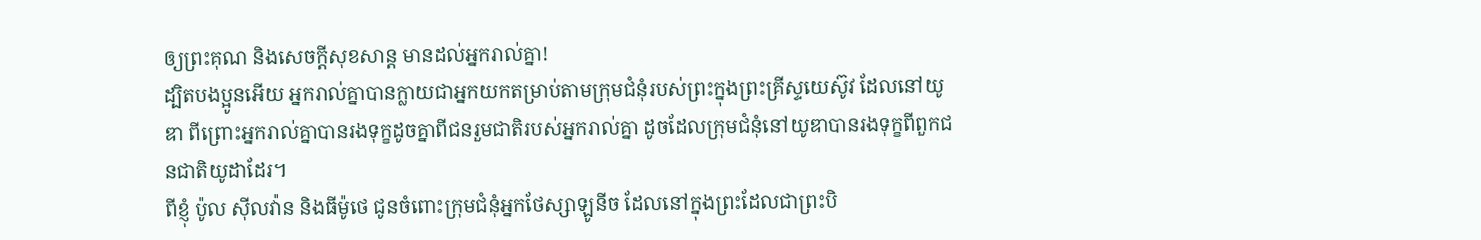ឲ្យព្រះគុណ និងសេចក្ដីសុខសាន្ត មានដល់អ្នករាល់គ្នា!
ដ្បិតបងប្អូនអើយ អ្នករាល់គ្នាបានក្លាយជាអ្នកយកតម្រាប់តាមក្រុមជំនុំរបស់ព្រះក្នុងព្រះគ្រីស្ទយេស៊ូវ ដែលនៅយូឌា ពីព្រោះអ្នករាល់គ្នាបានរងទុក្ខដូចគ្នាពីជនរួមជាតិរបស់អ្នករាល់គ្នា ដូចដែលក្រុមជំនុំនៅយូឌាបានរងទុក្ខពីពួកជនជាតិយូដាដែរ។
ពីខ្ញុំ ប៉ូល ស៊ីលវ៉ាន និងធីម៉ូថេ ជូនចំពោះក្រុមជំនុំអ្នកថែស្សាឡូនីច ដែលនៅក្នុងព្រះដែលជាព្រះបិ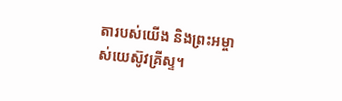តារបស់យើង និងព្រះអម្ចាស់យេស៊ូវគ្រីស្ទ។